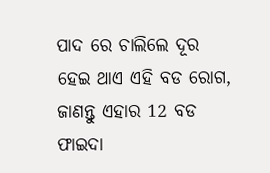ପାଦ ରେ ଚାଲିଲେ ଦୂର ହେଇ ଥାଏ ଏହି ବଡ ରୋଗ, ଜାଣନ୍ତୁ ଏହାର 12 ବଡ ଫାଇଦା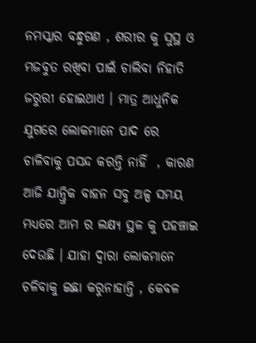ନମସ୍କାର ବନ୍ଧୁଗଣ , ଶରୀର କୁ ସୁସ୍ଥ ଓ ମଜବୁତ ରଖିବା ପାଇଁ ଚାଲିବା ନିହାତି ଜରୁରୀ ହୋଇଥାଏ । ମାତ୍ର ଆଧୁନିକ ଯୁଗରେ ଲୋକମାନେ ପାଦ ରେ ଚାଳିବାକୁ ପସନ୍ଦ କରନ୍ତି ନାହିଁ  , କାରଣ ଆଜି ଯାନ୍ତ୍ରିକ ବାହନ ସବୁ ଅଳ୍ପ ସମୟ ମଧ୍ୟରେ ଆମ ର ଲକ୍ଷ୍ୟ ସ୍ଥଳ କୁ ପହଞ୍ଚାଇ ଦେଉଛି । ଯାହା ଦ୍ଵାରା ଲୋକମାନେ ଚଳିବାକୁ ଇଛା କରୁନାହାନ୍ତି , କେବଳ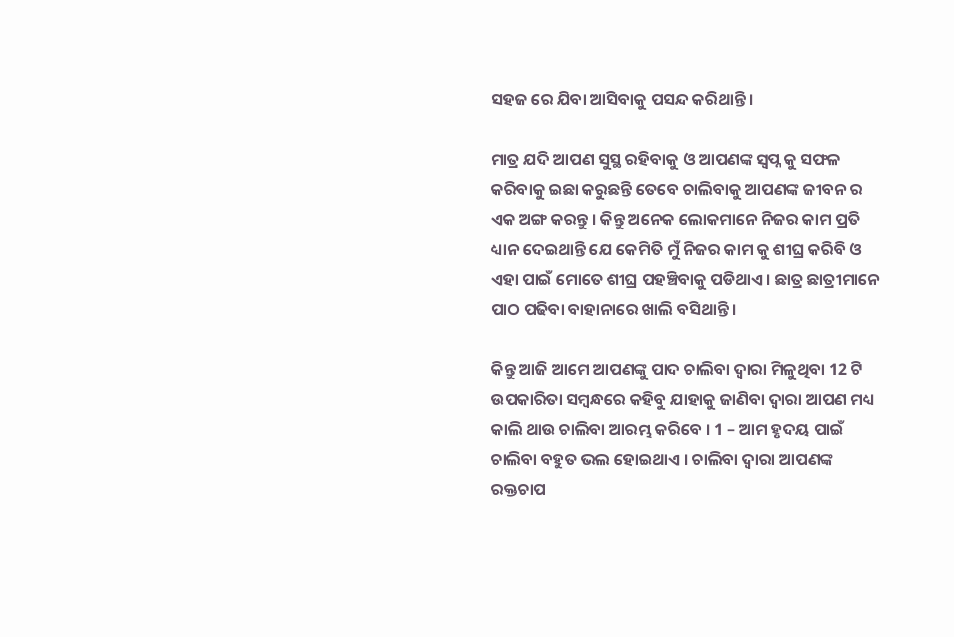ସହଜ ରେ ଯିବା ଆସିବାକୁ ପସନ୍ଦ କରିଥାନ୍ତି ।

ମାତ୍ର ଯଦି ଆପଣ ସୁସ୍ଥ ରହିବାକୁ ଓ ଆପଣଙ୍କ ସ୍ଵପ୍ନ କୁ ସଫଳ କରିବାକୁ ଇଛା କରୁଛନ୍ତି ତେବେ ଚାଲିବାକୁ ଆପଣଙ୍କ ଜୀବନ ର ଏକ ଅଙ୍ଗ କରନ୍ତୁ । କିନ୍ତୁ ଅନେକ ଲୋକମାନେ ନିଜର କାମ ପ୍ରତି ଧ୍ୟାନ ଦେଇଥାନ୍ତି ଯେ କେମିତି ମୁଁ ନିଜର କାମ କୁ ଶୀଘ୍ର କରିବି ଓ ଏହା ପାଇଁ ମୋତେ ଶୀଘ୍ର ପହଞ୍ଚିବାକୁ ପଡିଥାଏ । ଛାତ୍ର ଛାତ୍ରୀମାନେ ପାଠ ପଢିବା ବାହାନାରେ ଖାଲି ବସିଥାନ୍ତି ।

କିନ୍ତୁ ଆଜି ଆମେ ଆପଣଙ୍କୁ ପାଦ ଚାଲିବା ଦ୍ଵାରା ମିଳୁଥିବା 12 ଟି ଉପକାରିତା ସମ୍ବନ୍ଧରେ କହିବୁ ଯାହାକୁ ଜାଣିବା ଦ୍ଵାରା ଆପଣ ମଧ୍ୟ କାଲି ଥାଉ ଚାଲିବା ଆରମ୍ଭ କରିବେ । 1 – ଆମ ହୃଦୟ ପାଇଁ ଚାଲିବା ବହୁତ ଭଲ ହୋଇଥାଏ । ଚାଲିବା ଦ୍ଵାରା ଆପଣଙ୍କ ରକ୍ତଚାପ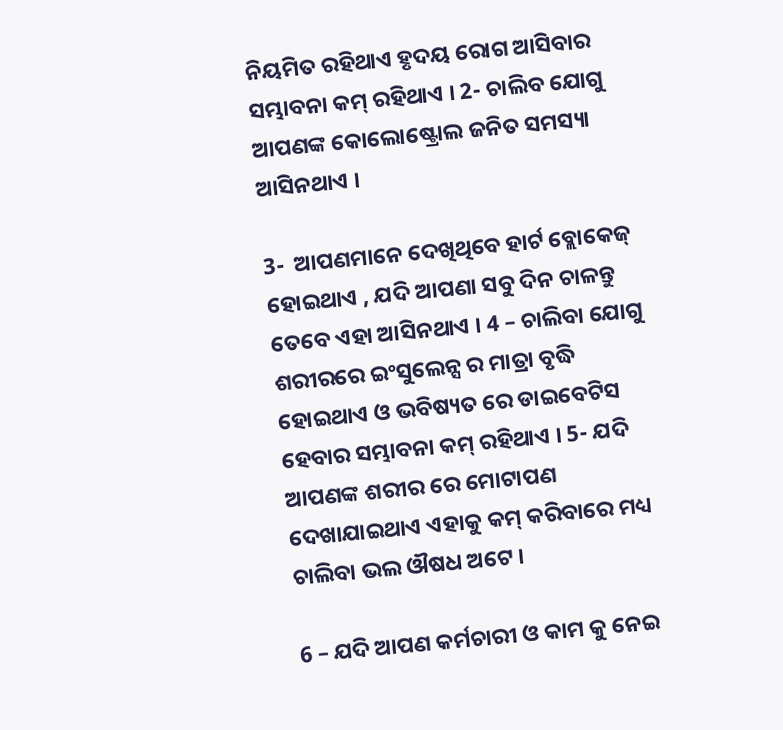ନିୟମିତ ରହିଥାଏ ହୃଦୟ ରୋଗ ଆସିବାର ସମ୍ଭାବନା କମ୍ ରହିଥାଏ । 2- ଚାଲିବ ଯୋଗୁ ଆପଣଙ୍କ କୋଲୋଷ୍ଟ୍ରୋଲ ଜନିତ ସମସ୍ୟା ଆସିନଥାଏ ।

3-  ଆପଣମାନେ ଦେଖିଥିବେ ହାର୍ଟ ବ୍ଲୋକେଜ୍ ହୋଇଥାଏ , ଯଦି ଆପଣା ସବୁ ଦିନ ଚାଳନ୍ତୁ ତେବେ ଏହା ଆସିନଥାଏ । 4 – ଚାଲିବା ଯୋଗୁ ଶରୀରରେ ଇଂସୁଲେନ୍ସ ର ମାତ୍ରା ବୃଦ୍ଧି ହୋଇଥାଏ ଓ ଭବିଷ୍ୟତ ରେ ଡାଇବେଟିସ ହେବାର ସମ୍ଭାବନା କମ୍ ରହିଥାଏ । 5- ଯଦି ଆପଣଙ୍କ ଶରୀର ରେ ମୋଟାପଣ ଦେଖାଯାଇଥାଏ ଏହାକୁ କମ୍ କରିବାରେ ମଧ୍ୟ ଚାଲିବା ଭଲ ଔଷଧ ଅଟେ ।

6 – ଯଦି ଆପଣ କର୍ମଚାରୀ ଓ କାମ କୁ ନେଇ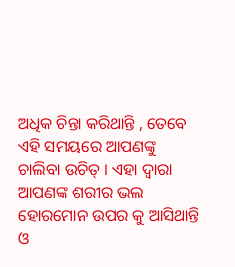ଅଧିକ ଚିନ୍ତା କରିଥାନ୍ତି , ତେବେ ଏହି ସମୟରେ ଆପଣଙ୍କୁ ଚାଲିବା ଉଚିତ୍ । ଏହା ଦ୍ଵାରା ଆପଣଙ୍କ ଶରୀର ଭଲ ହୋରମୋନ ଉପର କୁ ଆସିଥାନ୍ତି ଓ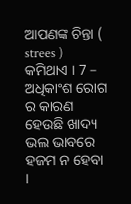ଆପଣଙ୍କ ଚିନ୍ତା ( strees ) କମିଥାଏ । 7 – ଅଧିକାଂଶ ରୋଗ ର କାରଣ ହେଉଛି ଖାଦ୍ୟ ଭଲ ଭାବରେ ହଜମ ନ ହେବା ।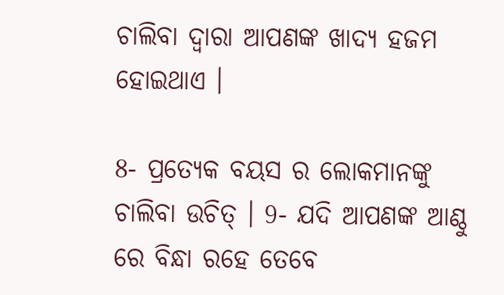ଚାଲିବା ଦ୍ଵାରା ଆପଣଙ୍କ ଖାଦ୍ୟ ହଜମ ହୋଇଥାଏ ।

8- ପ୍ରତ୍ୟେକ ବୟସ ର ଲୋକମାନଙ୍କୁ ଚାଲିବା ଉଚିତ୍ । 9- ଯଦି ଆପଣଙ୍କ ଆଣ୍ଠୁ ରେ ବିନ୍ଧା ରହେ ତେବେ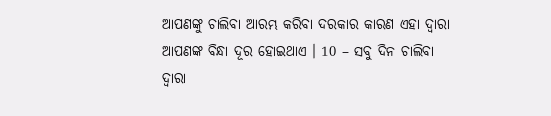ଆପଣଙ୍କୁ ଚାଲିବା ଆରମ୍ଭ କରିବା ଦରକାର କାରଣ ଏହା ଦ୍ଵାରା ଆପଣଙ୍କ ବିନ୍ଧା ଦୂର ହୋଇଥାଏ । 10 – ସବୁ ଦିନ ଚାଲିବା ଦ୍ଵାରା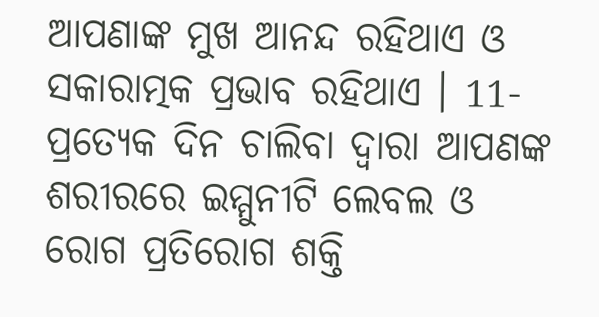ଆପଣାଙ୍କ ମୁଖ ଆନନ୍ଦ ରହିଥାଏ ଓ ସକାରାତ୍ମକ ପ୍ରଭାବ ରହିଥାଏ । 11- ପ୍ରତ୍ୟେକ ଦିନ ଚାଲିବା ଦ୍ଵାରା ଆପଣଙ୍କ ଶରୀରରେ ଇମ୍ମୁନୀଟି ଲେବଲ ଓ  ରୋଗ ପ୍ରତିରୋଗ ଶକ୍ତି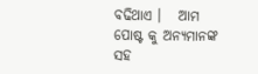ବଢିଥାଏ ।   ଆମ ପୋଷ୍ଟ କୁ ଅନ୍ୟମାନଙ୍କ ସହ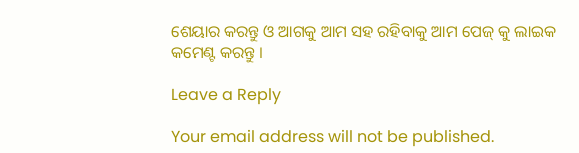ଶେୟାର କରନ୍ତୁ ଓ ଆଗକୁ ଆମ ସହ ରହିବାକୁ ଆମ ପେଜ୍ କୁ ଲାଇକ କମେଣ୍ଟ କରନ୍ତୁ ।

Leave a Reply

Your email address will not be published.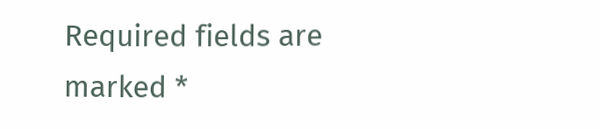Required fields are marked *